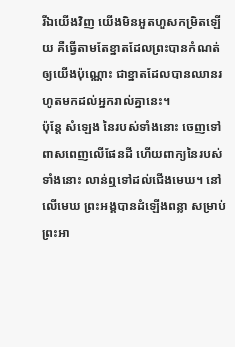រីឯយើងវិញ យើងមិនអួតហួសកម្រិតឡើយ គឺធ្វើតាមតែខ្នាតដែលព្រះបានកំណត់ឲ្យយើងប៉ុណ្ណោះ ជាខ្នាតដែលបានឈានរហូតមកដល់អ្នករាល់គ្នានេះ។
ប៉ុន្តែ សំឡេង នៃរបស់ទាំងនោះ ចេញទៅពាសពេញលើផែនដី ហើយពាក្យនៃរបស់ទាំងនោះ លាន់ឮទៅដល់ជើងមេឃ។ នៅលើមេឃ ព្រះអង្គបានដំឡើងពន្លា សម្រាប់ព្រះអា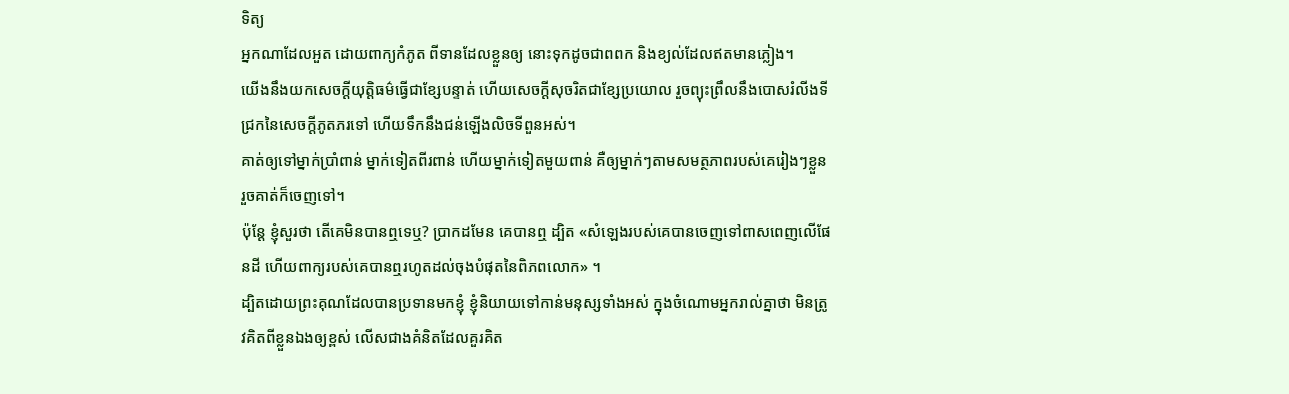ទិត្យ
អ្នកណាដែលអួត ដោយពាក្យកំភូត ពីទានដែលខ្លួនឲ្យ នោះទុកដូចជាពពក និងខ្យល់ដែលឥតមានភ្លៀង។
យើងនឹងយកសេចក្ដីយុត្តិធម៌ធ្វើជាខ្សែបន្ទាត់ ហើយសេចក្ដីសុចរិតជាខ្សែប្រយោល រួចព្យុះព្រឹលនឹងបោសរំលីងទីជ្រកនៃសេចក្ដីភូតភរទៅ ហើយទឹកនឹងជន់ឡើងលិចទីពួនអស់។
គាត់ឲ្យទៅម្នាក់ប្រាំពាន់ ម្នាក់ទៀតពីរពាន់ ហើយម្នាក់ទៀតមួយពាន់ គឺឲ្យម្នាក់ៗតាមសមត្ថភាពរបស់គេរៀងៗខ្លួន រួចគាត់ក៏ចេញទៅ។
ប៉ុន្តែ ខ្ញុំសួរថា តើគេមិនបានឮទេឬ? ប្រាកដមែន គេបានឮ ដ្បិត «សំឡេងរបស់គេបានចេញទៅពាសពេញលើផែនដី ហើយពាក្យរបស់គេបានឮរហូតដល់ចុងបំផុតនៃពិភពលោក» ។
ដ្បិតដោយព្រះគុណដែលបានប្រទានមកខ្ញុំ ខ្ញុំនិយាយទៅកាន់មនុស្សទាំងអស់ ក្នុងចំណោមអ្នករាល់គ្នាថា មិនត្រូវគិតពីខ្លួនឯងឲ្យខ្ពស់ លើសជាងគំនិតដែលគួរគិត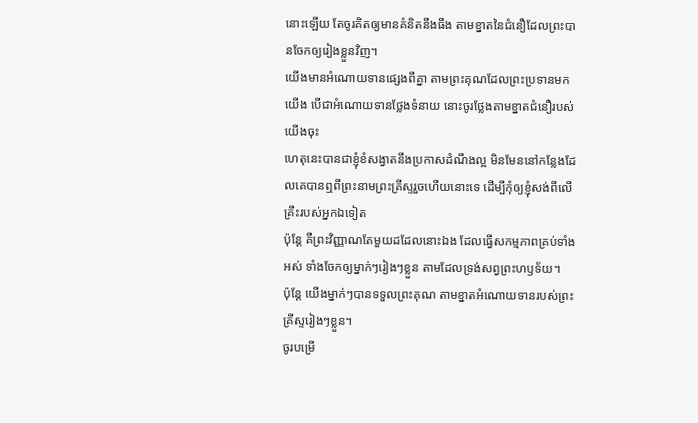នោះឡើយ តែចូរគិតឲ្យមានគំនិតនឹងធឹង តាមខ្នាតនៃជំនឿដែលព្រះបានចែកឲ្យរៀងខ្លួនវិញ។
យើងមានអំណោយទានផ្សេងពីគ្នា តាមព្រះគុណដែលព្រះប្រទានមកយើង បើជាអំណោយទានថ្លែងទំនាយ នោះចូរថ្លែងតាមខ្នាតជំនឿរបស់យើងចុះ
ហេតុនេះបានជាខ្ញុំខំសង្វាតនឹងប្រកាសដំណឹងល្អ មិនមែននៅកន្លែងដែលគេបានឮពីព្រះនាមព្រះគ្រីស្ទរួចហើយនោះទេ ដើម្បីកុំឲ្យខ្ញុំសង់ពីលើគ្រឹះរបស់អ្នកឯទៀត
ប៉ុន្ដែ គឺព្រះវិញ្ញាណតែមួយដដែលនោះឯង ដែលធ្វើសកម្មភាពគ្រប់ទាំងអស់ ទាំងចែកឲ្យម្នាក់ៗរៀងៗខ្លួន តាមដែលទ្រង់សព្វព្រះហឫទ័យ។
ប៉ុន្តែ យើងម្នាក់ៗបានទទួលព្រះគុណ តាមខ្នាតអំណោយទានរបស់ព្រះគ្រីស្ទរៀងៗខ្លួន។
ចូរបម្រើ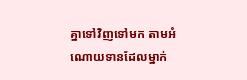គ្នាទៅវិញទៅមក តាមអំណោយទានដែលម្នាក់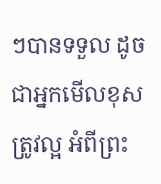ៗបានទទួល ដូចជាអ្នកមើលខុសត្រូវល្អ អំពីព្រះ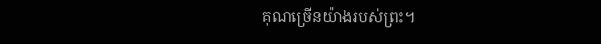គុណច្រើនយ៉ាងរបស់ព្រះ។